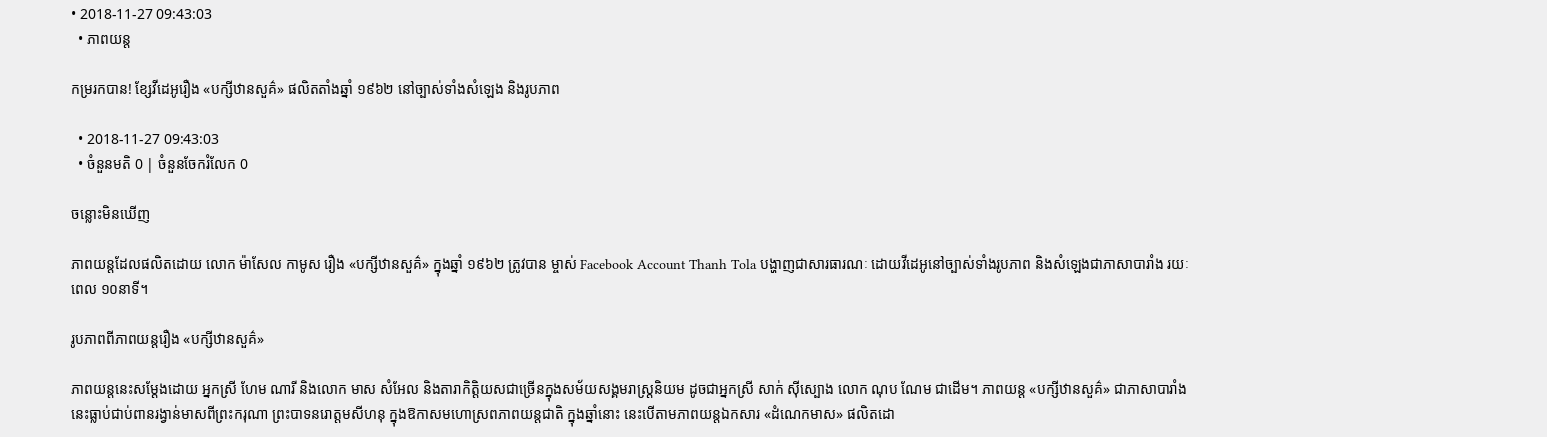• 2018-11-27 09:43:03
  • ភាពយន្ត

កម្ររកបាន! ខ្សែវីដេអូរឿង «បក្សីឋានសួគ៌» ផលិតតាំងឆ្នាំ ១៩៦២ នៅច្បាស់ទាំងសំឡេង និងរូបភាព

  • 2018-11-27 09:43:03
  • ចំនួនមតិ 0 | ចំនួនចែករំលែក 0

ចន្លោះមិនឃើញ

ភាពយន្តដែលផលិតដោយ លោក ម៉ាសែល កាមូស រឿង «បក្សីឋានសួគ៌» ក្នុងឆ្នាំ ១៩៦២ ត្រូវបាន ម្ចាស់ Facebook Account Thanh Tola បង្ហាញជាសារធារណៈ ដោយវីដេអូនៅច្បាស់ទាំងរូបភាព និងសំឡេងជាភាសាបារាំង រយៈពេល ១០នាទី។

រូបភាពពីភាពយន្តរឿង «បក្សីឋានសួគ៌»

ភាពយន្តនេះសម្ដែងដោយ អ្នកស្រី ហែម ណារី និងលោក មាស សំអែល និងតារាកិត្តិយសជាច្រើនក្នុងសម័យសង្គមរាស្រ្តនិយម ដូចជាអ្នកស្រី សាក់ ស៊ីស្បោង លោក ណុប ណែម ជាដើម។ ភាពយន្ត «បក្សីឋានសួគ៌» ជាភាសាបារាំងនេះធ្លាប់ជាប់ពានរង្វាន់មាសពីព្រះករុណា ព្រះបាទនរោត្តមសីហនុ ក្នុងឱកាសមហោស្រពភាពយន្តជាតិ ក្នុងឆ្នាំនោះ នេះបើតាមភាពយន្តឯកសារ «ដំណេកមាស» ផលិតដោ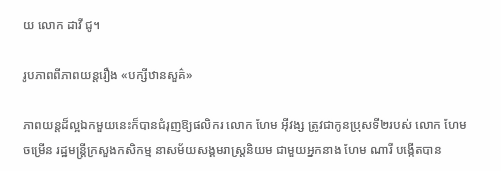យ លោក ដាវី ជូ។

រូបភាពពីភាពយន្តរឿង «បក្សីឋានសួគ៌»

ភាពយន្តដ៏ល្អឯកមួយនេះក៏បានជំរុញឱ្យផលិករ លោក ហែម អ៊ីវង្ស ត្រូវជាកូនប្រុសទី២របស់ លោក ហែម ចម្រើន រដ្ឋមន្រ្តីក្រសួងកសិកម្ម នាសម័យសង្គមរាស្រ្តនិយម ជាមួយអ្នកនាង ហែម ណារី បង្កើតបាន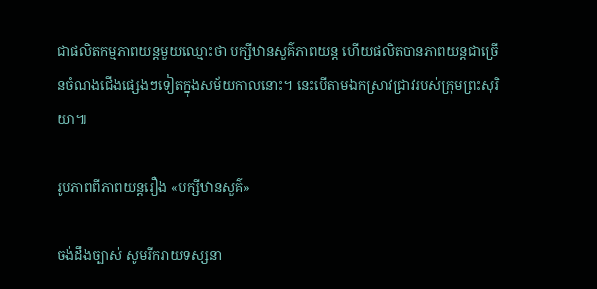ជាផលិតកម្មភាពយន្តមួយឈ្មោះថា បក្សីឋានសួគ៌ភាពយន្ត ហើយផលិតបានភាពយន្តជាច្រើនចំណងជើងផ្សេងៗទៀតក្នុងសម័យកាលនោះ។ នេះបើតាមឯកស្រាវជ្រាវរបស់ក្រុមព្រះសុរិយា៕

រូបភាពពីភាពយន្តរឿង «បក្សីឋានសួគ៌»

ចង់ដឹងច្បាស់ សូមរីករាយទស្សនា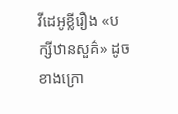វីដេអូខ្លីរឿង «បក្សីឋានសួគ៌» ដូចខាងក្រោ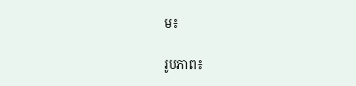ម៖

រូបភាព៖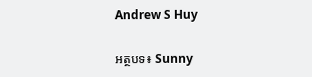Andrew S Huy

អត្ថបទ៖ Sunny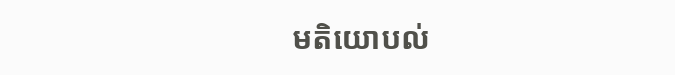មតិយោបល់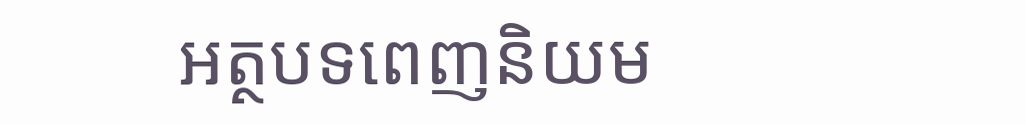អត្ថបទពេញនិយម